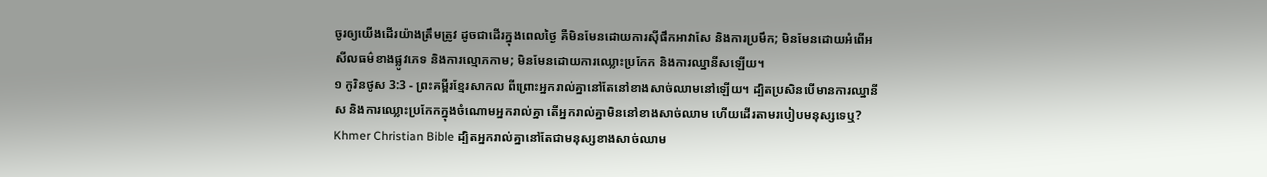ចូរឲ្យយើងដើរយ៉ាងត្រឹមត្រូវ ដូចជាដើរក្នុងពេលថ្ងៃ គឺមិនមែនដោយការស៊ីផឹកអាវាសែ និងការប្រមឹក; មិនមែនដោយអំពើអសីលធម៌ខាងផ្លូវភេទ និងការល្មោភកាម; មិនមែនដោយការឈ្លោះប្រកែក និងការឈ្នានីសឡើយ។
១ កូរិនថូស 3:3 - ព្រះគម្ពីរខ្មែរសាកល ពីព្រោះអ្នករាល់គ្នានៅតែនៅខាងសាច់ឈាមនៅឡើយ។ ដ្បិតប្រសិនបើមានការឈ្នានីស និងការឈ្លោះប្រកែកក្នុងចំណោមអ្នករាល់គ្នា តើអ្នករាល់គ្នាមិននៅខាងសាច់ឈាម ហើយដើរតាមរបៀបមនុស្សទេឬ? Khmer Christian Bible ដ្បិតអ្នករាល់គ្នានៅតែជាមនុស្សខាងសាច់ឈាម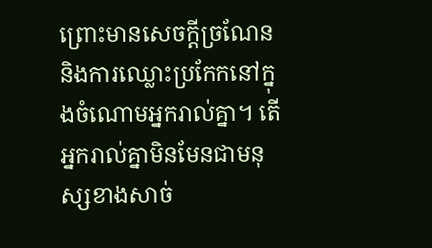ព្រោះមានសេចក្ដីច្រណែន និងការឈ្លោះប្រកែកនៅក្នុងចំណោមអ្នករាល់គ្នា។ តើអ្នករាល់គ្នាមិនមែនជាមនុស្សខាងសាច់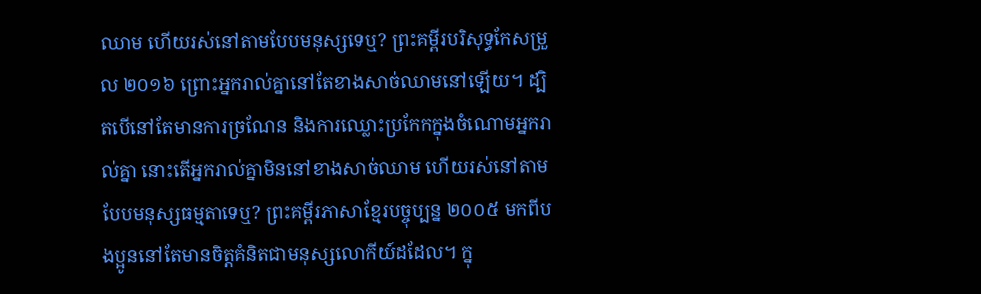ឈាម ហើយរស់នៅតាមបែបមនុស្សទេឬ? ព្រះគម្ពីរបរិសុទ្ធកែសម្រួល ២០១៦ ព្រោះអ្នករាល់គ្នានៅតែខាងសាច់ឈាមនៅឡើយ។ ដ្បិតបើនៅតែមានការច្រណែន និងការឈ្លោះប្រកែកក្នុងចំណោមអ្នករាល់គ្នា នោះតើអ្នករាល់គ្នាមិននៅខាងសាច់ឈាម ហើយរស់នៅតាមបែបមនុស្សធម្មតាទេឬ? ព្រះគម្ពីរភាសាខ្មែរបច្ចុប្បន្ន ២០០៥ មកពីបងប្អូននៅតែមានចិត្តគំនិតជាមនុស្សលោកីយ៍ដដែល។ ក្នុ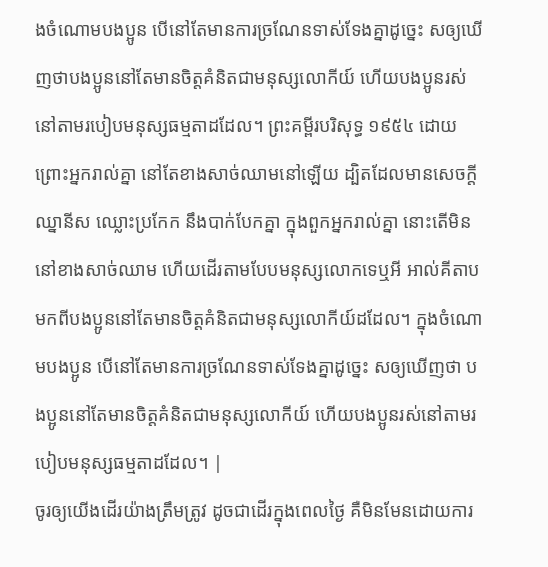ងចំណោមបងប្អូន បើនៅតែមានការច្រណែនទាស់ទែងគ្នាដូច្នេះ សឲ្យឃើញថាបងប្អូននៅតែមានចិត្តគំនិតជាមនុស្សលោកីយ៍ ហើយបងប្អូនរស់នៅតាមរបៀបមនុស្សធម្មតាដដែល។ ព្រះគម្ពីរបរិសុទ្ធ ១៩៥៤ ដោយព្រោះអ្នករាល់គ្នា នៅតែខាងសាច់ឈាមនៅឡើយ ដ្បិតដែលមានសេចក្ដីឈ្នានីស ឈ្លោះប្រកែក នឹងបាក់បែកគ្នា ក្នុងពួកអ្នករាល់គ្នា នោះតើមិននៅខាងសាច់ឈាម ហើយដើរតាមបែបមនុស្សលោកទេឬអី អាល់គីតាប មកពីបងប្អូននៅតែមានចិត្ដគំនិតជាមនុស្សលោកីយ៍ដដែល។ ក្នុងចំណោមបងប្អូន បើនៅតែមានការច្រណែនទាស់ទែងគ្នាដូច្នេះ សឲ្យឃើញថា បងប្អូននៅតែមានចិត្ដគំនិតជាមនុស្សលោកីយ៍ ហើយបងប្អូនរស់នៅតាមរបៀបមនុស្សធម្មតាដដែល។ |
ចូរឲ្យយើងដើរយ៉ាងត្រឹមត្រូវ ដូចជាដើរក្នុងពេលថ្ងៃ គឺមិនមែនដោយការ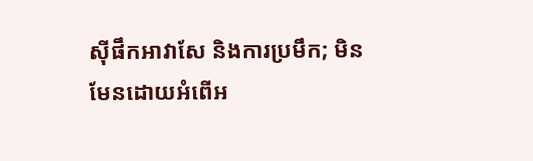ស៊ីផឹកអាវាសែ និងការប្រមឹក; មិនមែនដោយអំពើអ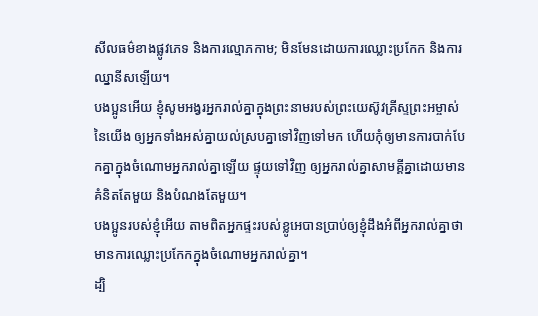សីលធម៌ខាងផ្លូវភេទ និងការល្មោភកាម; មិនមែនដោយការឈ្លោះប្រកែក និងការឈ្នានីសឡើយ។
បងប្អូនអើយ ខ្ញុំសូមអង្វរអ្នករាល់គ្នាក្នុងព្រះនាមរបស់ព្រះយេស៊ូវគ្រីស្ទព្រះអម្ចាស់នៃយើង ឲ្យអ្នកទាំងអស់គ្នាយល់ស្របគ្នាទៅវិញទៅមក ហើយកុំឲ្យមានការបាក់បែកគ្នាក្នុងចំណោមអ្នករាល់គ្នាឡើយ ផ្ទុយទៅវិញ ឲ្យអ្នករាល់គ្នាសាមគ្គីគ្នាដោយមានគំនិតតែមួយ និងបំណងតែមួយ។
បងប្អូនរបស់ខ្ញុំអើយ តាមពិតអ្នកផ្ទះរបស់ខ្លូអេបានប្រាប់ឲ្យខ្ញុំដឹងអំពីអ្នករាល់គ្នាថា មានការឈ្លោះប្រកែកក្នុងចំណោមអ្នករាល់គ្នា។
ដ្បិ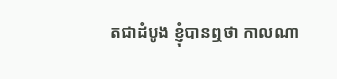តជាដំបូង ខ្ញុំបានឮថា កាលណា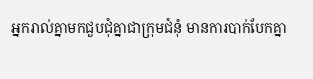អ្នករាល់គ្នាមកជួបជុំគ្នាជាក្រុមជំនុំ មានការបាក់បែកគ្នា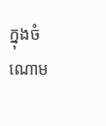ក្នុងចំណោម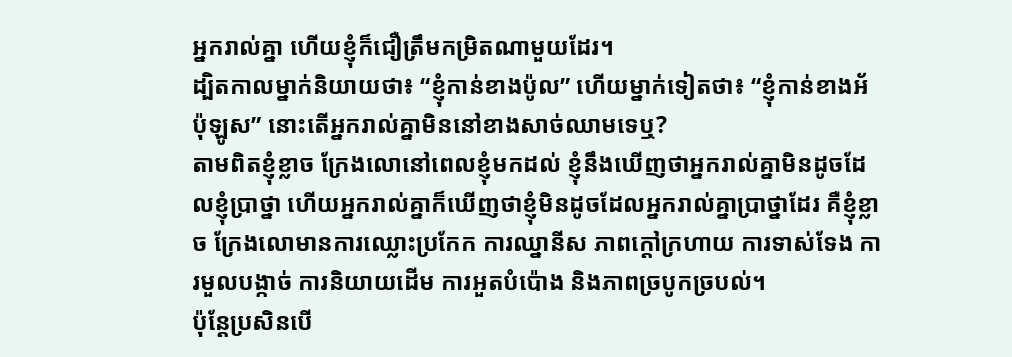អ្នករាល់គ្នា ហើយខ្ញុំក៏ជឿត្រឹមកម្រិតណាមួយដែរ។
ដ្បិតកាលម្នាក់និយាយថា៖ “ខ្ញុំកាន់ខាងប៉ូល” ហើយម្នាក់ទៀតថា៖ “ខ្ញុំកាន់ខាងអ័ប៉ុឡូស” នោះតើអ្នករាល់គ្នាមិននៅខាងសាច់ឈាមទេឬ?
តាមពិតខ្ញុំខ្លាច ក្រែងលោនៅពេលខ្ញុំមកដល់ ខ្ញុំនឹងឃើញថាអ្នករាល់គ្នាមិនដូចដែលខ្ញុំប្រាថ្នា ហើយអ្នករាល់គ្នាក៏ឃើញថាខ្ញុំមិនដូចដែលអ្នករាល់គ្នាប្រាថ្នាដែរ គឺខ្ញុំខ្លាច ក្រែងលោមានការឈ្លោះប្រកែក ការឈ្នានីស ភាពក្ដៅក្រហាយ ការទាស់ទែង ការមួលបង្កាច់ ការនិយាយដើម ការអួតបំប៉ោង និងភាពច្របូកច្របល់។
ប៉ុន្តែប្រសិនបើ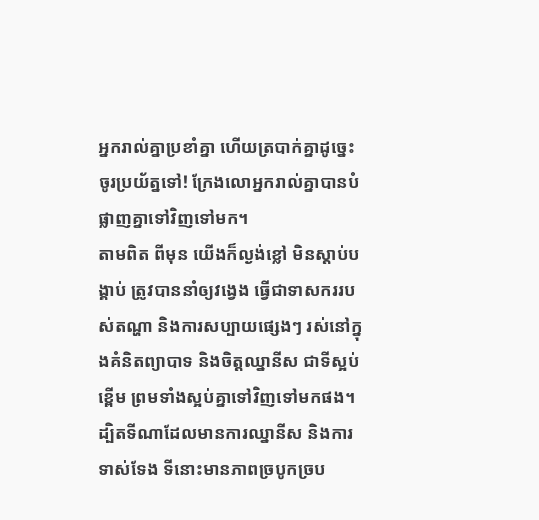អ្នករាល់គ្នាប្រខាំគ្នា ហើយត្របាក់គ្នាដូច្នេះ ចូរប្រយ័ត្នទៅ! ក្រែងលោអ្នករាល់គ្នាបានបំផ្លាញគ្នាទៅវិញទៅមក។
តាមពិត ពីមុន យើងក៏ល្ងង់ខ្លៅ មិនស្ដាប់បង្គាប់ ត្រូវបាននាំឲ្យវង្វេង ធ្វើជាទាសកររបស់តណ្ហា និងការសប្បាយផ្សេងៗ រស់នៅក្នុងគំនិតព្យាបាទ និងចិត្តឈ្នានីស ជាទីស្អប់ខ្ពើម ព្រមទាំងស្អប់គ្នាទៅវិញទៅមកផង។
ដ្បិតទីណាដែលមានការឈ្នានីស និងការទាស់ទែង ទីនោះមានភាពច្របូកច្រប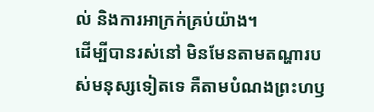ល់ និងការអាក្រក់គ្រប់យ៉ាង។
ដើម្បីបានរស់នៅ មិនមែនតាមតណ្ហារបស់មនុស្សទៀតទេ គឺតាមបំណងព្រះហឫ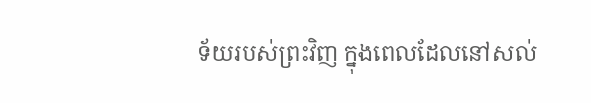ទ័យរបស់ព្រះវិញ ក្នុងពេលដែលនៅសល់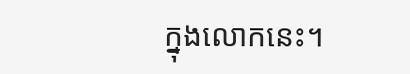ក្នុងលោកនេះ។